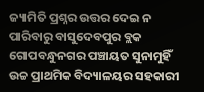ଜ୍ୟାମିତି ପ୍ରଶ୍ନର ଉତ୍ତର ଦେଇ ନ ପାରିବାରୁ ବାସୁଦେବପୁର ବ୍ଲକ ଗୋପବନ୍ଧୁନଗର ପଞ୍ଚାୟତ ସୁନାମୁହିଁ ଉଚ୍ଚ ପ୍ରାଥମିକ ବିଦ୍ୟାଳୟର ସହକାରୀ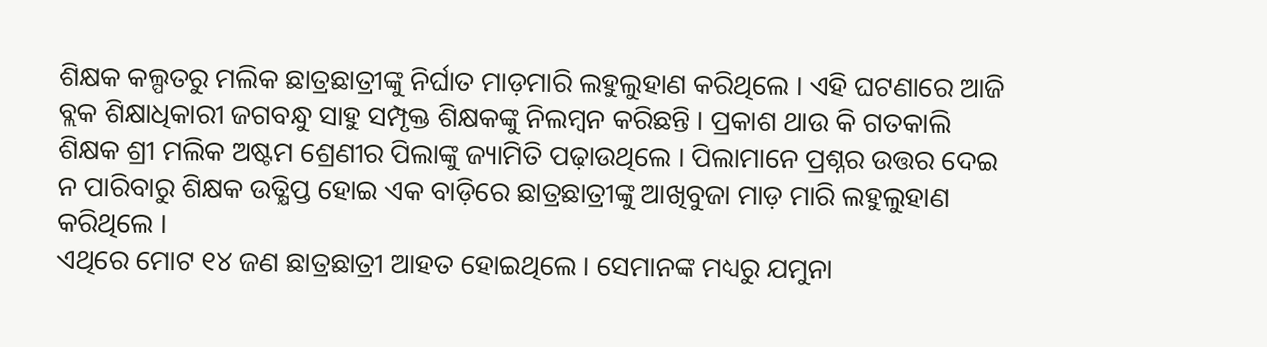ଶିକ୍ଷକ କଲ୍ପତରୁ ମଲିକ ଛାତ୍ରଛାତ୍ରୀଙ୍କୁ ନିର୍ଘାତ ମାଡ଼ମାରି ଲହୁଲୁହାଣ କରିଥିଲେ । ଏହି ଘଟଣାରେ ଆଜି ବ୍ଲକ ଶିକ୍ଷାଧିକାରୀ ଜଗବନ୍ଧୁ ସାହୁ ସମ୍ପୃକ୍ତ ଶିକ୍ଷକଙ୍କୁ ନିଲମ୍ବନ କରିଛନ୍ତି । ପ୍ରକାଶ ଥାଉ କି ଗତକାଲି ଶିକ୍ଷକ ଶ୍ରୀ ମଲିକ ଅଷ୍ଟମ ଶ୍ରେଣୀର ପିଲାଙ୍କୁ ଜ୍ୟାମିତି ପଢ଼ାଉଥିଲେ । ପିଲାମାନେ ପ୍ରଶ୍ନର ଉତ୍ତର ଦେଇ ନ ପାରିବାରୁ ଶିକ୍ଷକ ଉତ୍କ୍ଷିପ୍ତ ହୋଇ ଏକ ବାଡ଼ିରେ ଛାତ୍ରଛାତ୍ରୀଙ୍କୁ ଆଖିବୁଜା ମାଡ଼ ମାରି ଲହୁଲୁହାଣ କରିଥିଲେ ।
ଏଥିରେ ମୋଟ ୧୪ ଜଣ ଛାତ୍ରଛାତ୍ରୀ ଆହତ ହୋଇଥିଲେ । ସେମାନଙ୍କ ମଧ୍ୟରୁ ଯମୁନା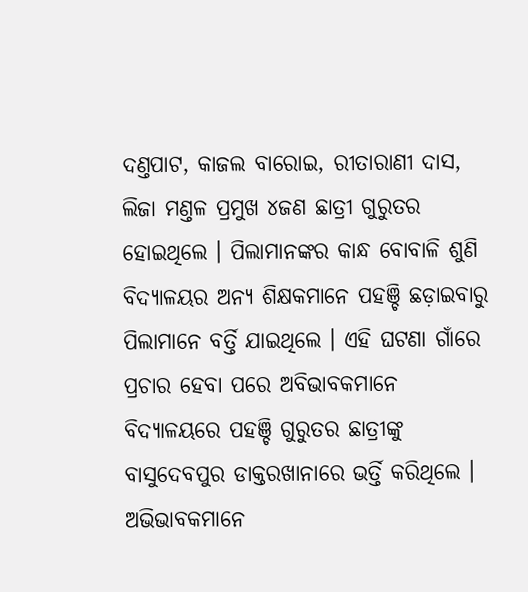ଦଣ୍ତପାଟ, କାଜଲ ବାରୋଇ, ରୀତାରାଣୀ ଦାସ, ଲିଜା ମଣ୍ତଳ ପ୍ରମୁଖ ୪ଜଣ ଛାତ୍ରୀ ଗୁରୁତର ହୋଇଥିଲେ । ପିଲାମାନଙ୍କର କାନ୍ଧ ବୋବାଳି ଶୁଣି ବିଦ୍ୟାଳୟର ଅନ୍ୟ ଶିକ୍ଷକମାନେ ପହଞ୍ଚି ଛଡ଼ାଇବାରୁ ପିଲାମାନେ ବର୍ତ୍ତି ଯାଇଥିଲେ । ଏହି ଘଟଣା ଗାଁରେ ପ୍ରଚାର ହେବା ପରେ ଅବିଭାବକମାନେ ବିଦ୍ୟାଳୟରେ ପହଞ୍ଚି ଗୁରୁତର ଛାତ୍ରୀଙ୍କୁ ବାସୁଦେବପୁର ଡାକ୍ତରଖାନାରେ ଭର୍ତ୍ତି କରିଥିଲେ । ଅଭିଭାବକମାନେ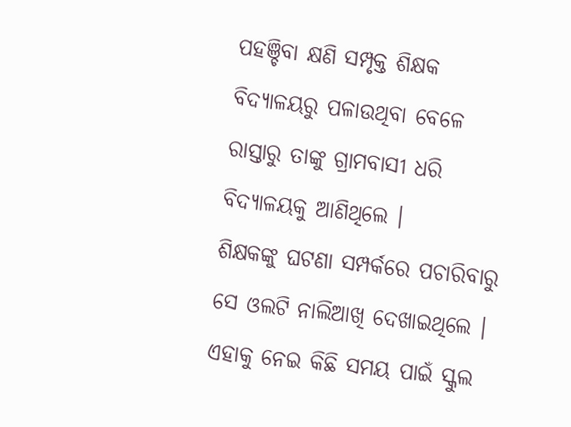ପହଞ୍ଚିବା କ୍ଷଣି ସମ୍ପୃକ୍ତ ଶିକ୍ଷକ ବିଦ୍ୟାଳୟରୁ ପଳାଉଥିବା ବେଳେ ରାସ୍ତାରୁ ତାଙ୍କୁ ଗ୍ରାମବାସୀ ଧରି ବିଦ୍ୟାଳୟକୁ ଆଣିଥିଲେ ।
ଶିକ୍ଷକଙ୍କୁ ଘଟଣା ସମ୍ପର୍କରେ ପଚାରିବାରୁ ସେ ଓଲଟି ନାଲିଆଖି ଦେଖାଇଥିଲେ । ଏହାକୁ ନେଇ କିଛି ସମୟ ପାଇଁ ସ୍କୁଲ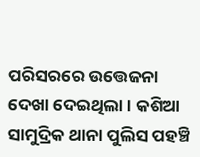ପରିସରରେ ଉତ୍ତେଜନା ଦେଖା ଦେଇଥିଲା । କଶିଆ ସାମୁଦ୍ରିକ ଥାନା ପୁଲିସ ପହଞ୍ଚି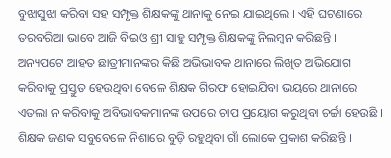ବୁଝାସୁଝା କରିବା ସହ ସମ୍ପୃକ୍ତ ଶିକ୍ଷକଙ୍କୁ ଥାନାକୁ ନେଇ ଯାଇଥିଲେ । ଏହି ଘଟଣାରେ ତରବରିଆ ଭାବେ ଆଜି ବିଇଓ ଶ୍ରୀ ସାହୁ ସମ୍ପୃକ୍ତ ଶିକ୍ଷକଙ୍କୁ ନିଲମ୍ବନ କରିଛନ୍ତି ।
ଅନ୍ୟପଟେ ଆହତ ଛାତ୍ରୀମାନଙ୍କର କିଛି ଅଭିଭାବକ ଥାନାରେ ଲିଖିତ ଅଭିଯୋଗ କରିବାକୁ ପ୍ରସ୍ତୁତ ହେଉଥିବା ବେଳେ ଶିକ୍ଷକ ଗିରଫ ହୋଇଯିବା ଭୟରେ ଥାନାରେ ଏତଲା ନ କରିବାକୁ ଅବିଭାବକମାନଙ୍କ ଉପରେ ଚାପ ପ୍ରୟୋଗ କରୁଥିବା ଚର୍ଚ୍ଚା ହେଉଛି । ଶିକ୍ଷକ ଜଣକ ସବୁବେଳେ ନିଶାରେ ବୁଡ଼ି ରହୁଥିବା ଗାଁ ଲୋକେ ପ୍ରକାଶ କରିଛନ୍ତି ।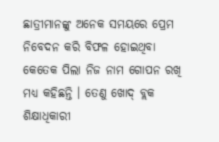ଛାତ୍ରୀମାନଙ୍କୁ ଅନେକ ସମୟରେ ପ୍ରେମ ନିବେଦନ କରି ବିଫଳ ହୋଇଥିବା କେତେକ ପିଲା ନିଜ ନାମ ଗୋପନ ରଖି ମଧ୍ୟ କହିଛନ୍ତି । ତେଣୁ ଖୋଦ୍ ବ୍ଲକ ଶିକ୍ଷାଧିକାରୀ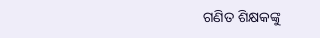ଗଣିତ ଶିକ୍ଷକଙ୍କୁ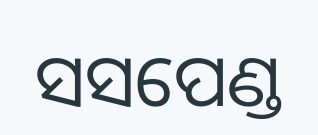ସସପେଣ୍ଡ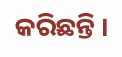କରିଛନ୍ତି ।